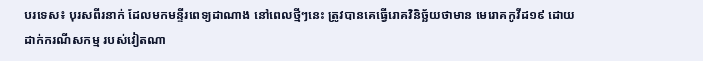បរទេស៖ បុរសពីរនាក់ ដែលមកមន្ទីរពេទ្យដាណាង នៅពេលថ្មីៗនេះ ត្រូវបានគេធ្វើរោគវិនិច្ឆ័យថាមាន មេរោគកូវីដ១៩ ដោយដាក់ករណីសកម្ម របស់វៀតណា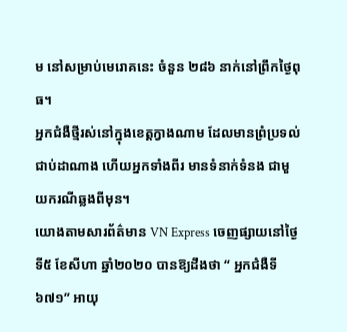ម នៅសម្រាប់មេរោគនេះ ចំនួន ២៨៦ នាក់នៅព្រឹកថ្ងៃពុធ។
អ្នកជំងឺថ្មីរស់នៅក្នុងខេត្តក្វាងណាម ដែលមានព្រំប្រទល់ជាប់ដាណាង ហើយអ្នកទាំងពីរ មានទំនាក់ទំនង ជាមួយករណីឆ្លងពីមុន។
យោងតាមសារព័ត៌មាន VN Express ចេញផ្សាយនៅថ្ងៃទី៥ ខែសីហា ឆ្នាំ២០២០ បានឱ្យដឹងថា “ អ្នកជំងឺទី ៦៧១” អាយុ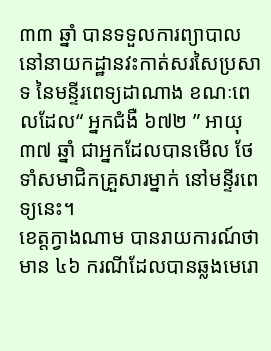៣៣ ឆ្នាំ បានទទួលការព្យាបាល នៅនាយកដ្ឋានវះកាត់សរសៃប្រសាទ នៃមន្ទីរពេទ្យដាណាង ខណៈពេលដែល“ អ្នកជំងឺ ៦៧២ ” អាយុ ៣៧ ឆ្នាំ ជាអ្នកដែលបានមើល ថែទាំសមាជិកគ្រួសារម្នាក់ នៅមន្ទីរពេទ្យនេះ។
ខេត្តក្វាងណាម បានរាយការណ៍ថា មាន ៤៦ ករណីដែលបានឆ្លងមេរោ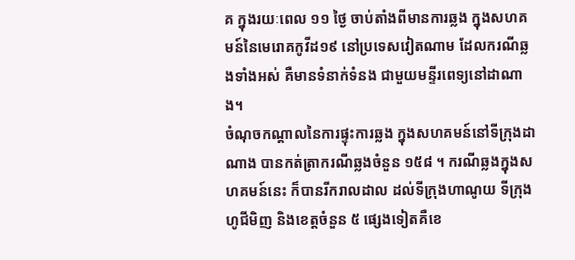គ ក្នុងរយៈពេល ១១ ថ្ងៃ ចាប់តាំងពីមានការឆ្លង ក្នុងសហគមន៍នៃមេរោគកូវីដ១៩ នៅប្រទេសវៀតណាម ដែលករណីឆ្លងទាំងអស់ គឺមានទំនាក់ទំនង ជាមួយមន្ទីរពេទ្យនៅដាណាង។
ចំណុចកណ្តាលនៃការផ្ទុះការឆ្លង ក្នុងសហគមន៍នៅទីក្រុងដាណាង បានកត់ត្រាករណីឆ្លងចំនួន ១៥៨ ។ ករណីឆ្លងក្នុងសហគមន៍នេះ ក៏បានរីករាលដាល ដល់ទីក្រុងហាណូយ ទីក្រុង ហូជីមិញ និងខេត្តចំនួន ៥ ផ្សេងទៀតគឺខេ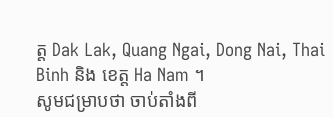ត្ត Dak Lak, Quang Ngai, Dong Nai, Thai Binh និង ខេត្ត Ha Nam ។
សូមជម្រាបថា ចាប់តាំងពី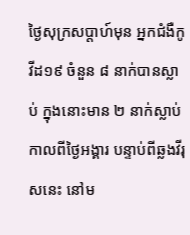ថ្ងៃសុក្រសប្តាហ៍មុន អ្នកជំងឺកូវីដ១៩ ចំនួន ៨ នាក់បានស្លាប់ ក្នុងនោះមាន ២ នាក់ស្លាប់កាលពីថ្ងៃអង្គារ បន្ទាប់ពីឆ្លងវីរុសនេះ នៅម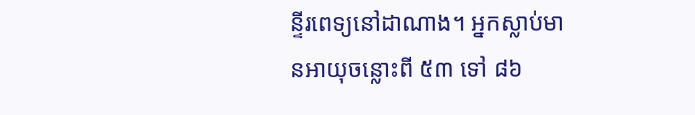ន្ទីរពេទ្យនៅដាណាង។ អ្នកស្លាប់មានអាយុចន្លោះពី ៥៣ ទៅ ៨៦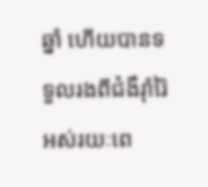ឆ្នាំ ហើយបានទទួលរងពីជំងឺរ៉ាំរ៉ៃ អស់រយៈពេ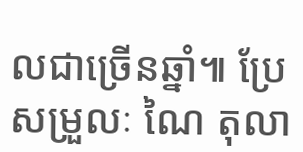លជាច្រើនឆ្នាំ៕ ប្រែសម្រួលៈ ណៃ តុលា